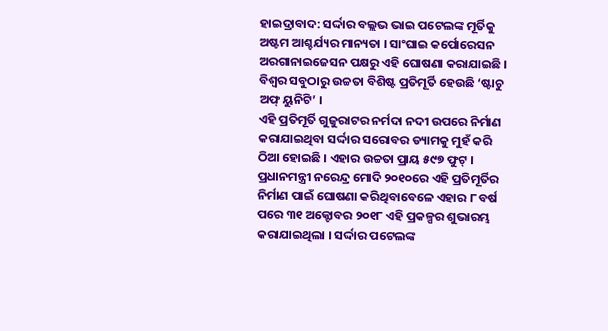ହାଇଦ୍ରାବାଦ: ସର୍ଦ୍ଦାର ବଲ୍ଲଭ ଭାଇ ପଟେଲଙ୍କ ମୂର୍ତିକୁ ଅଷ୍ଟମ ଆଶ୍ଚର୍ଯ୍ୟର ମାନ୍ୟତା । ସାଂଘାଇ କର୍ପୋରେସନ ଅରଗାନାଇଜେସନ ପକ୍ଷରୁ ଏହି ଘୋଷଣା କରାଯାଇଛି । ବିଶ୍ବର ସବୁଠାରୁ ଉଚ୍ଚତା ବିଶିଷ୍ଟ ପ୍ରତିମୂର୍ତି ହେଉଛି ‘ଷ୍ଟାଚୁ ଅଫ୍ ୟୁନିଟି’ ।
ଏହି ପ୍ରତିମୂର୍ତି ଗୁଜୁରାଟର ନର୍ମଦା ନଦୀ ଉପରେ ନିର୍ମାଣ କରାଯାଇଥିବା ସର୍ଦ୍ଦାର ସରୋବର ଡ୍ୟାମକୁ ମୁହଁ କରି ଠିଆ ହୋଇଛି । ଏହାର ଉଚ୍ଚତା ପ୍ରାୟ ୫୯୭ ଫୁଟ୍ । ପ୍ରଧାନମନ୍ତ୍ରୀ ନରେନ୍ଦ୍ର ମୋଦି ୨୦୧୦ରେ ଏହି ପ୍ରତିମୂର୍ତିର ନିର୍ମାଣ ପାଇଁ ଘୋଷଣା କରିଥିବାବେଳେ ଏହାର ୮ ବର୍ଷ ପରେ ୩୧ ଅକ୍ଟୋବର ୨୦୧୮ ଏହି ପ୍ରକଳ୍ପର ଶୁଭାରମ୍ଭ କରାଯାଇଥିଲା । ସର୍ଦ୍ଦାର ପଟେଲଙ୍କ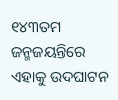୧୪୩ତମ ଜନ୍ମଜୟନ୍ତିରେ ଏହାକୁ ଉଦଘାଟନ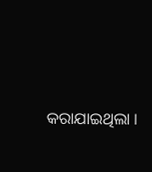କରାଯାଇଥିଲା ।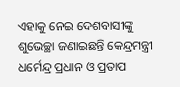ଏହାକୁ ନେଇ ଦେଶବାସୀଙ୍କୁ ଶୁଭେଚ୍ଛା ଜଣାଇଛନ୍ତି କେନ୍ଦ୍ରମନ୍ତ୍ରୀ ଧର୍ମେନ୍ଦ୍ର ପ୍ରଧାନ ଓ ପ୍ରତାପ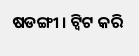ଷଡଙ୍ଗୀ । ଟ୍ବିଟ କରି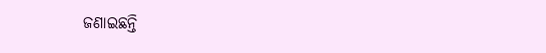ଜଣାଇଛନ୍ତି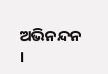ଅଭିନନ୍ଦନ ।